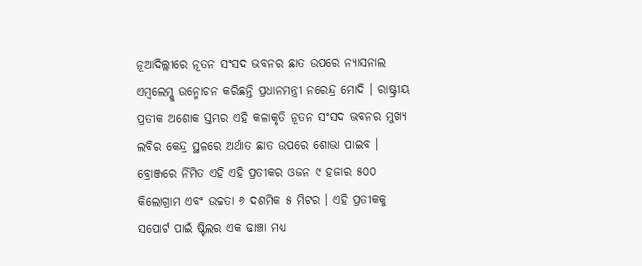ନୂଆଦିଲ୍ଲୀରେ ନୂତନ ସଂସଦ ଭବନର ଛାତ ଉପରେ ନ୍ୟାସନାଲ ଏମ୍ବଲେମ୍କୁ ଉନ୍ମୋଚନ କରିଛନ୍ତି ପ୍ରଧାନମନ୍ତ୍ରୀ ନରେନ୍ଦ୍ର ମୋଦି । ରାଷ୍ଟ୍ରୀୟ ପ୍ରତୀକ ଅଶୋକ ସ୍ତମ୍ଭର ଏହି କଳାକୃତି ନୂତନ ସଂସଦ ଭବନର ମୁଖ୍ୟ ଲବିର କେନ୍ଦ୍ର ସ୍ଥଳରେ ଅର୍ଥାତ ଛାତ ଉପରେ ଶୋଭା ପାଇବ ।
ବ୍ରୋଞ୍ଜରେ ର୍ନିମିତ ଏହି ଏହି ପ୍ରତୀକର ଓଜନ ୯ ହଜାର ୫୦୦ କିଲୋଗ୍ରାମ ଏବଂ ଉଚ୍ଚତା ୬ ଦଶମିକ ୫ ମିଟର । ଏହି ପ୍ରତୀକକୁ ସପୋର୍ଟ ପାଇଁ ଷ୍ଟିଲର ଏକ ଢାଞ୍ଚା ମଧ୍ୟ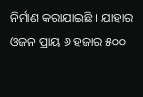ନିର୍ମାଣ କରାଯାଇଛି । ଯାହାର ଓଜନ ପ୍ରାୟ ୬ ହଜାର ୫୦୦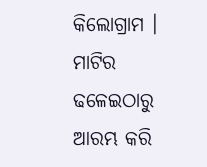କିଲୋଗ୍ରାମ । ମାଟିର ଢଳେଇଠାରୁ ଆରମ୍ଭ କରି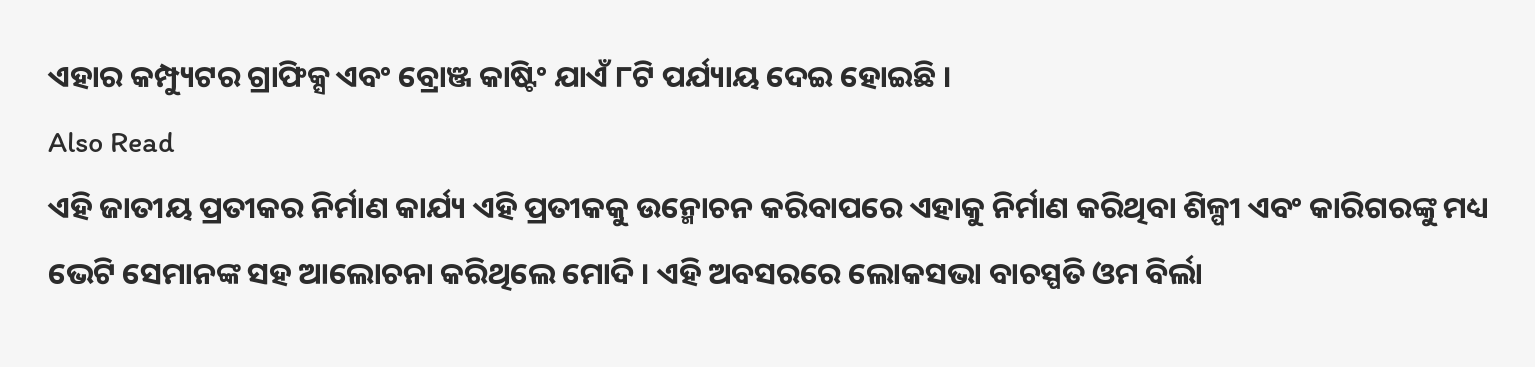ଏହାର କମ୍ପ୍ୟୁଟର ଗ୍ରାଫିକ୍ସ ଏବଂ ବ୍ରୋଞ୍ଜ କାଷ୍ଟିଂ ଯାଏଁ ୮ଟି ପର୍ଯ୍ୟାୟ ଦେଇ ହୋଇଛି ।
Also Read
ଏହି ଜାତୀୟ ପ୍ରତୀକର ନିର୍ମାଣ କାର୍ଯ୍ୟ ଏହି ପ୍ରତୀକକୁ ଉନ୍ମୋଚନ କରିବାପରେ ଏହାକୁ ନିର୍ମାଣ କରିଥିବା ଶିଳ୍ପୀ ଏବଂ କାରିଗରଙ୍କୁ ମଧ୍ୟ ଭେଟି ସେମାନଙ୍କ ସହ ଆଲୋଚନା କରିଥିଲେ ମୋଦି । ଏହି ଅବସରରେ ଲୋକସଭା ବାଚସ୍ପତି ଓମ ବିର୍ଲା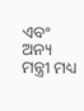ଏବଂ ଅନ୍ୟ ମନ୍ତ୍ରୀ ମଧ୍ୟ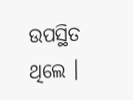ଉପସ୍ଥିତ ଥିଲେ ।